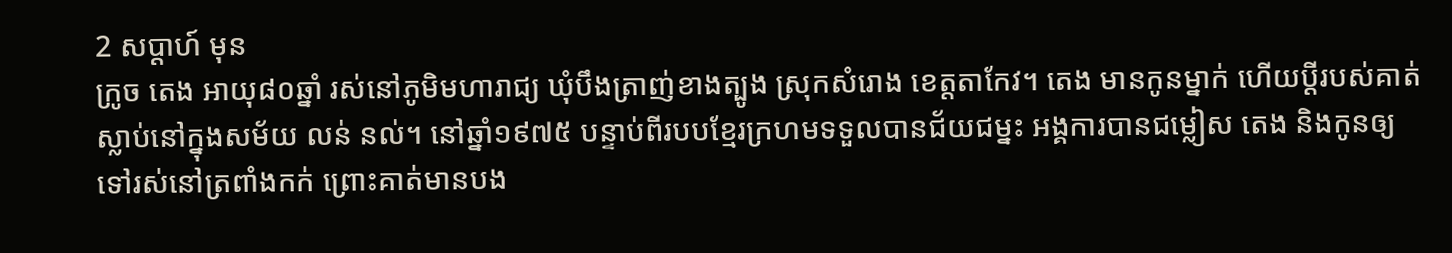2 សប្ដាហ៍ មុន
ក្រូច តេង អាយុ៨០ឆ្នាំ រស់នៅភូមិមហារាជ្យ ឃុំបឹងត្រាញ់ខាងត្បូង ស្រុកសំរោង ខេត្តតាកែវ។ តេង មានកូនម្នាក់ ហើយប្ដីរបស់គាត់ស្លាប់នៅក្នុងសម័យ លន់ នល់។ នៅឆ្នាំ១៩៧៥ បន្ទាប់ពីរបបខ្មែរក្រហមទទួលបានជ័យជម្នះ អង្គការបានជម្លៀស តេង និងកូនឲ្យទៅរស់នៅត្រពាំងកក់ ព្រោះគាត់មានបង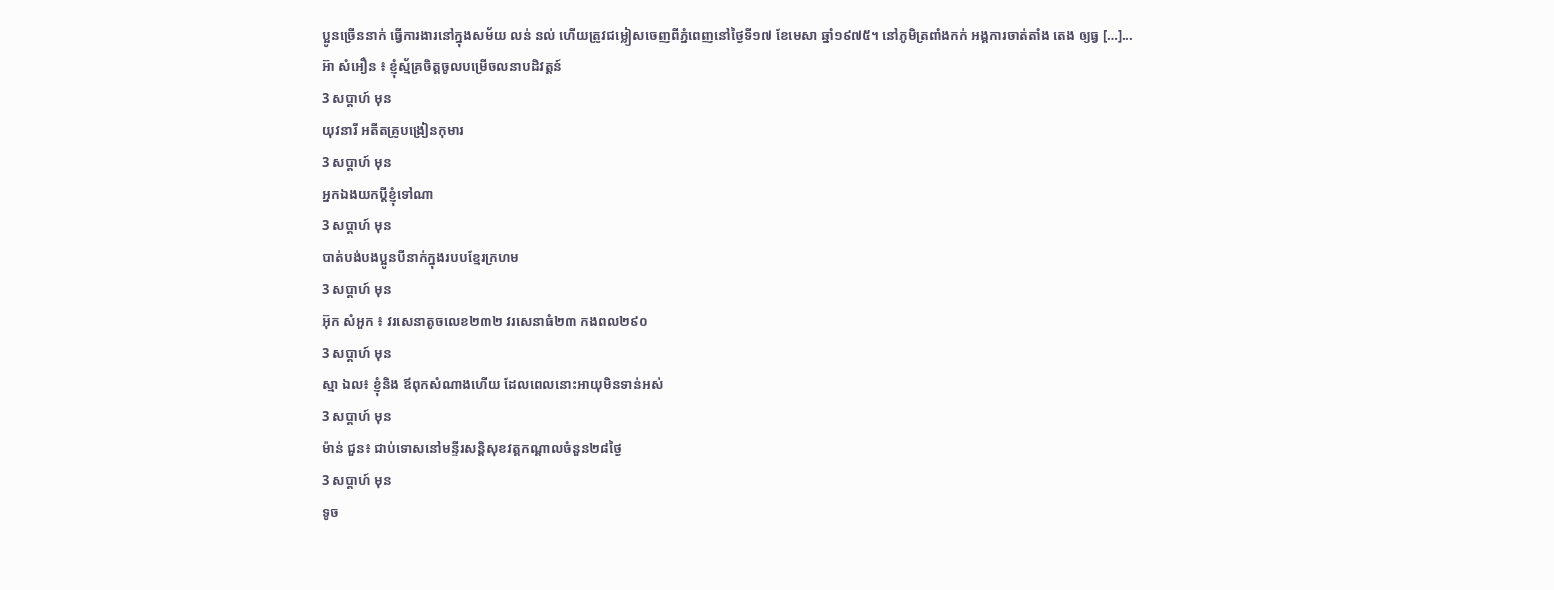ប្អូនច្រើននាក់ ធ្វើការងារនៅក្នុងសម័យ លន់ នល់ ហើយត្រូវជម្លៀសចេញពីភ្នំពេញនៅថ្ងៃទី១៧ ខែមេសា ឆ្នាំ១៩៧៥។ នៅភូមិត្រពាំងកក់ អង្គការចាត់តាំង តេង ឲ្យធ្វ […]...
អ៊ា សំអឿន ៖ ខ្ញុំស្ម័គ្រចិត្តចូលបម្រើចលនាបដិវត្តន៍
3 សប្ដាហ៍ មុន
យុវនារី អតីតគ្រូបង្រៀនកុមារ
3 សប្ដាហ៍ មុន
អ្នកឯងយកប្តីខ្ញុំទៅណា
3 សប្ដាហ៍ មុន
បាត់បង់បងប្អូនបីនាក់ក្នុងរបបខ្មែរក្រហម
3 សប្ដាហ៍ មុន
អ៊ុក សំអួក ៖ វរសេនាតូចលេខ២៣២ វរសេនាធំ២៣ កងពល២៩០
3 សប្ដាហ៍ មុន
ស្មា ឯល៖ ខ្ញុំនិង ឪពុកសំណាងហើយ ដែលពេលនោះអាយុមិនទាន់អស់
3 សប្ដាហ៍ មុន
ម៉ាន់ ជួន៖ ជាប់ទោសនៅមន្ទីរសន្តិសុខវត្តកណ្ដាលចំនួន២៨ថ្ងៃ
3 សប្ដាហ៍ មុន
ទូច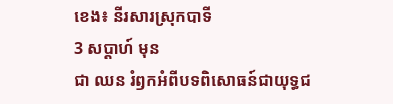ខេង៖ នីរសារស្រុកបាទី
3 សប្ដាហ៍ មុន
ជា ឈន រំឭកអំពីបទពិសោធន៍ជាយុទ្ធជ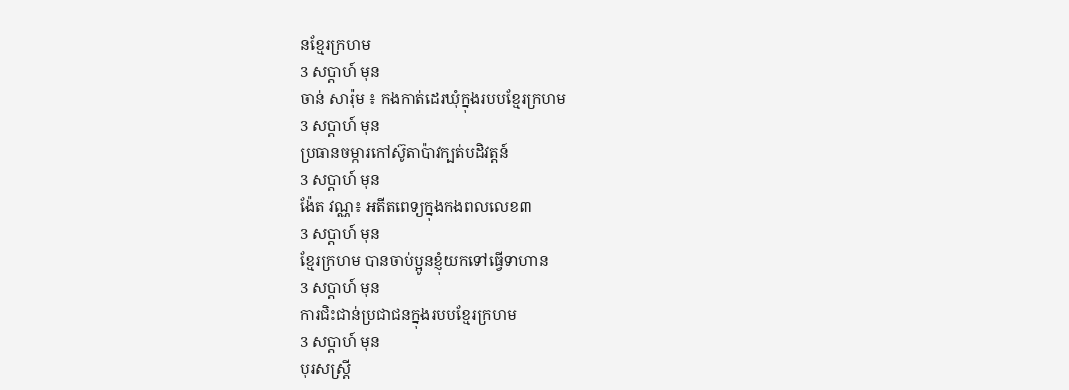នខ្មែរក្រហម
3 សប្ដាហ៍ មុន
ចាន់ សារ៉ុម ៖ កងកាត់ដេរឃុំក្នុងរបបខ្មែរក្រហម
3 សប្ដាហ៍ មុន
ប្រធានចម្ការកៅស៊ូតាប៉ាវក្បត់បដិវត្តន៍
3 សប្ដាហ៍ មុន
ង៉ែត វណ្ណ៖ អតីតពេទ្យក្នុងកងពលលេខ៣
3 សប្ដាហ៍ មុន
ខ្មែរក្រហម បានចាប់ប្អូនខ្ញុំយកទៅធ្វើទាហាន
3 សប្ដាហ៍ មុន
ការជិះជាន់ប្រជាជនក្នុងរបបខ្មែរក្រហម
3 សប្ដាហ៍ មុន
បុរសស្ត្រី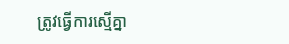ត្រូវធ្វើការស្មើគ្នា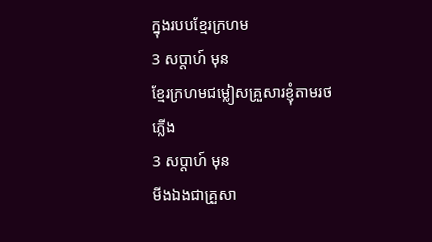ក្នុងរបបខ្មែរក្រហម
3 សប្ដាហ៍ មុន
ខ្មែរក្រហមជម្លៀសគ្រួសារខ្ញុំតាមរថភ្លើង
3 សប្ដាហ៍ មុន
មីងឯងជាគ្រួសា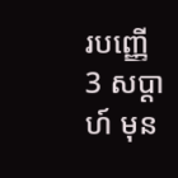របញ្ញើ
3 សប្ដាហ៍ មុន